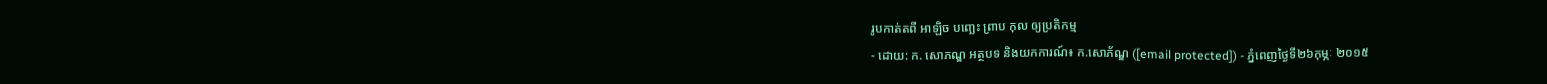រូបកាត់តពី អាឡិច បញ្ឆេះ ព្រាប កុល ឲ្យប្រតិកម្ម
- ដោយ: ក. សោភណ្ឌ អត្ថបទ និងយកការណ៍៖ ក.សោភ័ណ្ឌ ([email protected]) - ភ្នំពេញថ្ងៃទី២៦កុម្ភៈ ២០១៥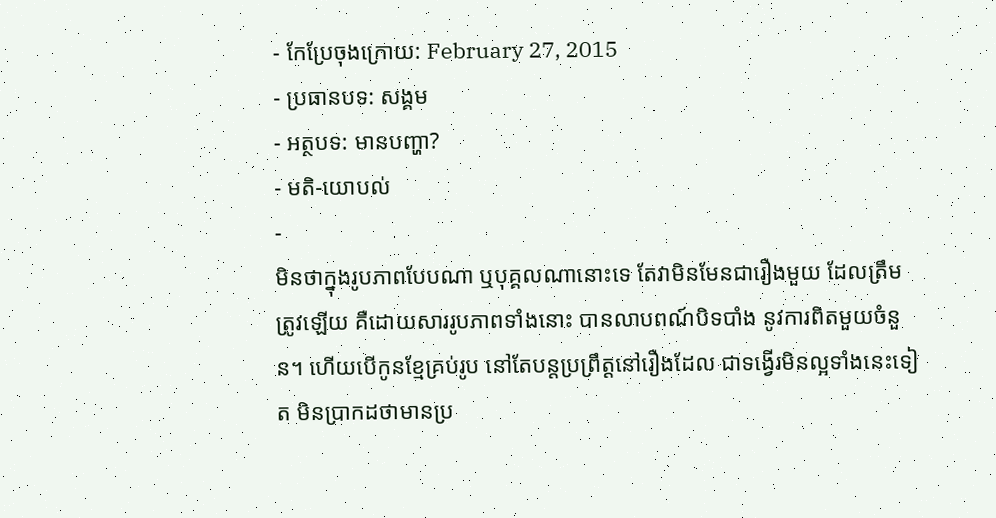- កែប្រែចុងក្រោយ: February 27, 2015
- ប្រធានបទ: សង្គម
- អត្ថបទ: មានបញ្ហា?
- មតិ-យោបល់
-
មិនថាក្នុងរូបភាពបែបណា ឬបុគ្គលណានោះទេ តែវាមិនមែនជារឿងមួយ ដែលត្រឹមត្រូវឡើយ គឺដោយសាររូបភាពទាំងនោះ បានលាបពណ៍បិទបាំង នូវការពិតមួយចំនួន។ ហើយបើកូនខ្មែគ្រប់រូប នៅតែបន្តប្រព្រឹត្តនៅរឿងដែល ជាទង្វើរមិនល្អទាំងនេះទៀត មិនប្រាកដថាមានប្រ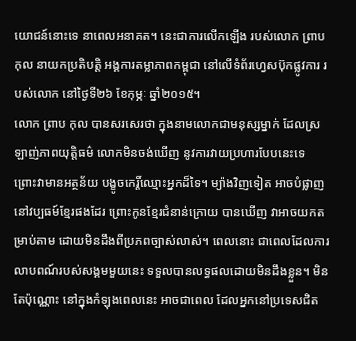យោជន៍នោះទេ នាពេលអនាគត។ នេះជាការលើកឡើង របស់លោក ព្រាប កុល នាយកប្រតិបត្តិ អង្គការតម្លាភាពកម្ពុជា នៅលើទំព័រហ្វេសប៊ុកផ្លូវការ របស់លោក នៅថ្ងៃទី២៦ ខែកុម្ភៈ ឆ្នាំ២០១៥។
លោក ព្រាប កុល បានសរសេរថា ក្នុងនាមលោកជាមនុស្សម្នាក់ ដែលស្រឡាញ់ភាពយុត្តិធម៌ លោកមិនចង់ឃើញ នូវការវាយប្រហារបែបនេះទេ ព្រោះវាមានអត្ថន័យ បង្ខូចកេរ្តិ៍ឈ្មោះអ្នកដ៏ទៃ។ ម្យ៉ាងវិញទៀត អាចបំផ្លាញនៅវប្បធម៍ខ្មែរផងដែរ ព្រោះកូនខ្មែរជំនាន់ក្រោយ បានឃើញ វាអាចយកតម្រាប់តាម ដោយមិនដឹងពីប្រភពច្បាស់លាស់។ ពេលនោះ ជាពេលដែលការលាបពណ៍របស់សង្គមមួយនេះ ទទួលបានលទ្ធផលដោយមិនដឹងខ្លួន។ មិនតែប៉ុណ្ណោះ នៅក្នុងកំឡុងពេលនេះ អាចជាពេល ដែលអ្នកនៅប្រទេសជិត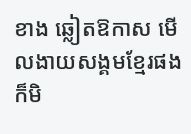ខាង ឆ្លៀតឱកាស មើលងាយសង្គមខ្មែរផង ក៏មិ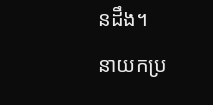នដឹង។
នាយកប្រ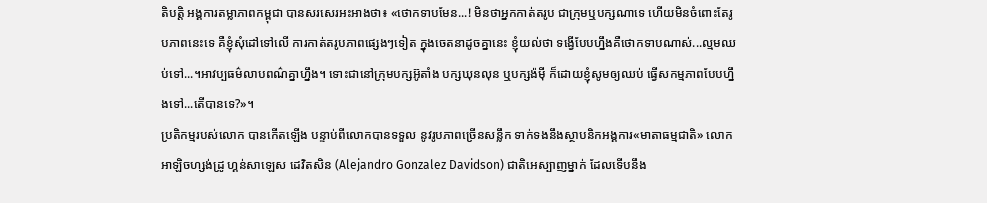តិបត្តិ អង្គការតម្លាភាពកម្ពុជា បានសរសេរអះអាងថា៖ «ថោកទាបមែន...! មិនថាអ្នកកាត់តរូប ជាក្រុមឬបក្សណាទេ ហើយមិនចំពោះតែរូបភាពនេះទេ គឺខ្ញុំសុំដៅទៅលើ ការកាត់តរូបភាពផ្សេងៗទៀត ក្នុងចេតនាដូចគ្នានេះ ខ្ញុំយល់ថា ទង្វើបែបហ្នឹងគឺថោកទាបណាស់...ល្មមឈប់ទៅ...។អាវប្បធម៌លាបពណ៌គ្នាហ្នឹង។ ទោះជានៅក្រុមបក្សអ៊ូតាំង បក្សឃុនលុន ឬបក្សង៉ម៉ី ក៏ដោយខ្ញុំសូមឲ្យឈប់ ធ្វើសកម្មភាពបែបហ្នឹងទៅ...តើបានទេ?»។
ប្រតិកម្មរបស់លោក បានកើតឡើង បន្ទាប់ពីលោកបានទទួល នូវរូបភាពច្រើនសន្លឹក ទាក់ទងនឹងស្ថាបនិកអង្គការ«មាតាធម្មជាតិ» លោក អាឡិចហ្សង់ដ្រូ ហ្គន់សាឡេស ដេវិតសិន (Alejandro Gonzalez Davidson) ជាតិអេស្បាញម្នាក់ ដែលទើបនឹង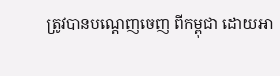ត្រូវបានបណ្តេញចេញ ពីកម្ពុជា ដោយអា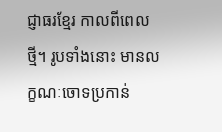ជ្ញាធរខ្មែរ កាលពីពេលថ្មី។ រូបទាំងនោះ មានលក្ខណៈចោទប្រកាន់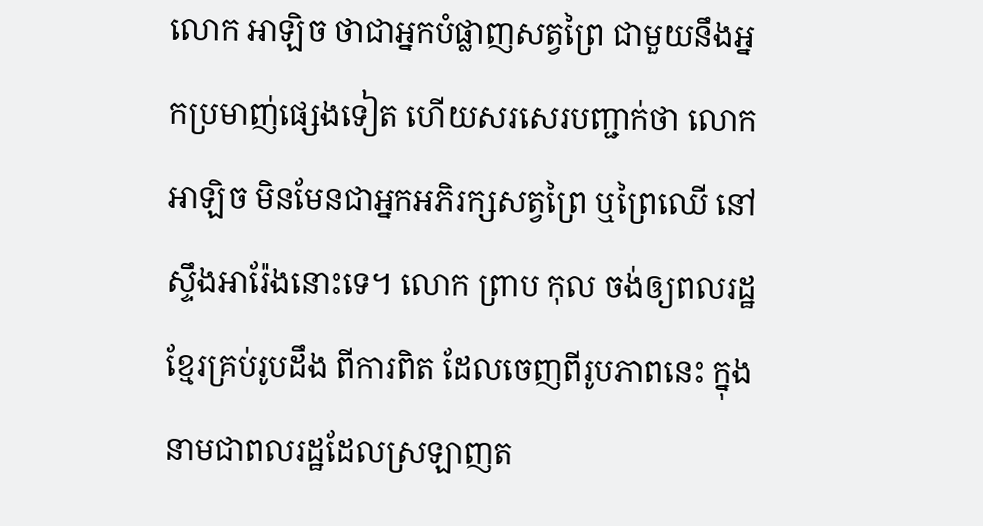លោក អាឡិច ថាជាអ្នកបំផ្លាញសត្វព្រៃ ជាមួយនឹងអ្នកប្រមាញ់ផ្សេងទៀត ហើយសរសេរបញ្ជាក់ថា លោក អាឡិច មិនមែនជាអ្នកអភិរក្សសត្វព្រៃ ឬព្រៃឈើ នៅស្ទឹងអារ៉ែងនោះទេ។ លោក ព្រាប កុល ចង់ឲ្យពលរដ្ឋខ្មែរគ្រប់រូបដឹង ពីការពិត ដែលចេញពីរូបភាពនេះ ក្នុងនាមជាពលរដ្ឋដែលស្រឡាញត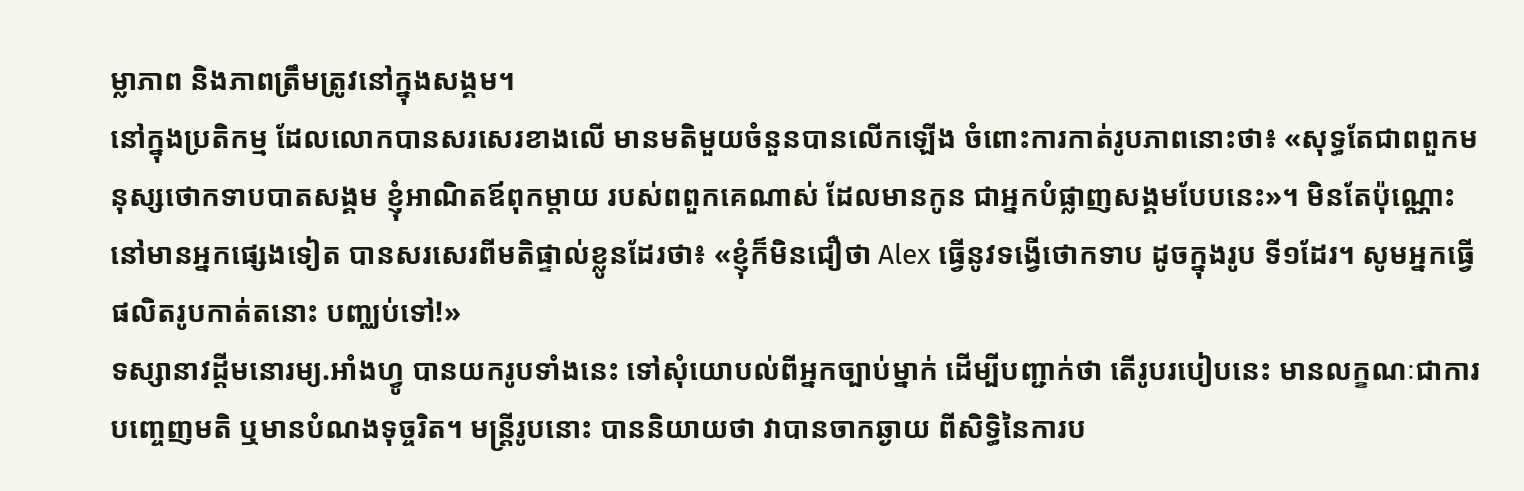ម្លាភាព និងភាពត្រឹមត្រូវនៅក្នុងសង្គម។
នៅក្នុងប្រតិកម្ម ដែលលោកបានសរសេរខាងលើ មានមតិមួយចំនួនបានលើកឡើង ចំពោះការកាត់រូបភាពនោះថា៖ «សុទ្ធតែជាពពួកមនុស្សថោកទាបបាតសង្គម ខ្ញុំអាណិតឪពុកម្តាយ របស់ពពួកគេណាស់ ដែលមានកូន ជាអ្នកបំផ្លាញសង្គមបែបនេះ»។ មិនតែប៉ុណ្ណោះ នៅមានអ្នកផ្សេងទៀត បានសរសេរពីមតិផ្ទាល់ខ្លូនដែរថា៖ «ខ្ញុំក៏មិនជឿថា Alex ធ្វើនូវទង្វើថោកទាប ដូចក្នុងរូប ទី១ដែរ។ សូមអ្នកធ្វើផលិតរូបកាត់តនោះ បញ្ឈប់ទៅ!»
ទស្សានាវដ្ដីមនោរម្យ.អាំងហ្វូ បានយករូបទាំងនេះ ទៅសុំយោបល់ពីអ្នកច្បាប់ម្នាក់ ដើម្បីបញ្ជាក់ថា តើរូបរបៀបនេះ មានលក្ខណៈជាការបញ្ចេញមតិ ឬមានបំណងទុច្ចរិត។ មន្ត្រីរូបនោះ បាននិយាយថា វាបានចាកឆ្ងាយ ពីសិទ្ធិនៃការប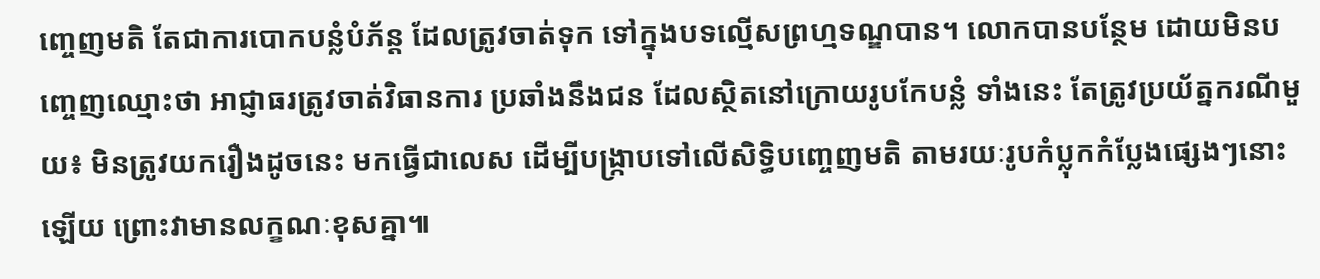ញ្ចេញមតិ តែជាការបោកបន្លំបំភ័ន្ត ដែលត្រូវចាត់ទុក ទៅក្នុងបទល្មើសព្រហ្មទណ្ឌបាន។ លោកបានបន្ថែម ដោយមិនបញ្ចេញឈ្មោះថា អាជ្ញាធរត្រូវចាត់វិធានការ ប្រឆាំងនឹងជន ដែលស្ថិតនៅក្រោយរូបកែបន្លំ ទាំងនេះ តែត្រូវប្រយ័ត្នករណីមួយ៖ មិនត្រូវយករឿងដូចនេះ មកធ្វើជាលេស ដើម្បីបង្ក្រាបទៅលើសិទ្ធិបញ្ចេញមតិ តាមរយៈរូបកំប្លុកកំប្លែងផ្សេងៗនោះឡើយ ព្រោះវាមានលក្ខណៈខុសគ្នា៕